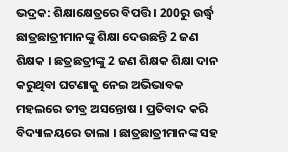ଭଦ୍ରକ: ଶିକ୍ଷାକ୍ଷେତ୍ରରେ ବିପତ୍ତି । 200ରୁ ଉର୍ଦ୍ଧ୍ବ ଛାତ୍ରଛାତ୍ରୀମାନଙ୍କୁ ଶିକ୍ଷା ଦେଉଛନ୍ତି 2 ଜଣ ଶିକ୍ଷକ । ଛତ୍ରଛତ୍ରୀଙ୍କୁ 2 ଜଣ ଶିକ୍ଷକ ଶିକ୍ଷା ଦାନ କରୁଥିବା ଘଟଣାକୁ ନେଇ ଅଭିଭାବକ ମହଲରେ ତୀବ୍ର ଅସନ୍ତୋଷ । ପ୍ରତିବାଦ କରି ବିଦ୍ୟାଳୟରେ ତାଲା । ଛାତ୍ରଛାତ୍ରୀମାନଙ୍କ ସହ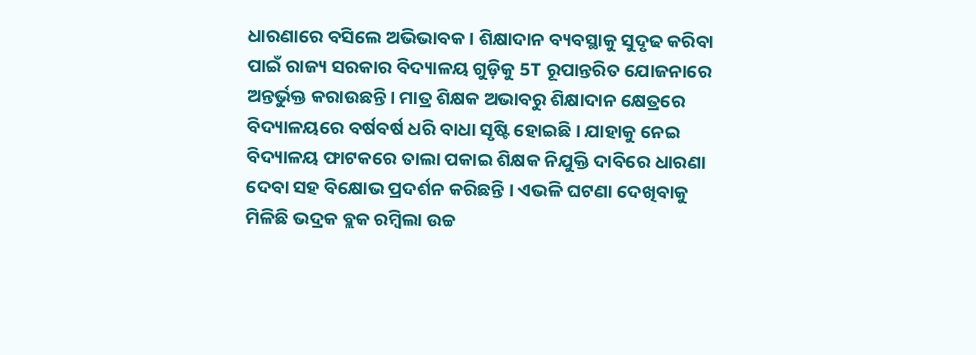ଧାରଣାରେ ବସିଲେ ଅଭିଭାବକ । ଶିକ୍ଷାଦାନ ବ୍ୟବସ୍ଥାକୁ ସୁଦୃଢ କରିବା ପାଇଁ ରାଜ୍ୟ ସରକାର ବିଦ୍ୟାଳୟ ଗୁଡ଼ିକୁ 5T ରୂପାନ୍ତରିତ ଯୋଜନାରେ ଅନ୍ତର୍ଭୁକ୍ତ କରାଉଛନ୍ତି । ମାତ୍ର ଶିକ୍ଷକ ଅଭାବରୁ ଶିକ୍ଷାଦାନ କ୍ଷେତ୍ରରେ ବିଦ୍ୟାଳୟରେ ବର୍ଷବର୍ଷ ଧରି ବାଧା ସୃଷ୍ଟି ହୋଇଛି । ଯାହାକୁ ନେଇ ବିଦ୍ୟାଳୟ ଫାଟକରେ ତାଲା ପକାଇ ଶିକ୍ଷକ ନିଯୁକ୍ତି ଦାବିରେ ଧାରଣା ଦେବା ସହ ବିକ୍ଷୋଭ ପ୍ରଦର୍ଶନ କରିଛନ୍ତି । ଏଭଳି ଘଟଣା ଦେଖିବାକୁ ମିଳିଛି ଭଦ୍ରକ ବ୍ଲକ ରମ୍ବିଲା ଉଚ୍ଚ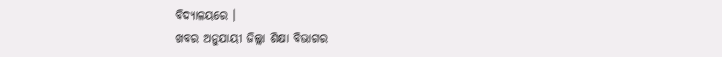ବିଦ୍ୟାଳୟରେ ।
ଖବର ଅନୁଯାୟୀ ଜିଲ୍ଲା ଶିକ୍ଷା ବିଭାଗର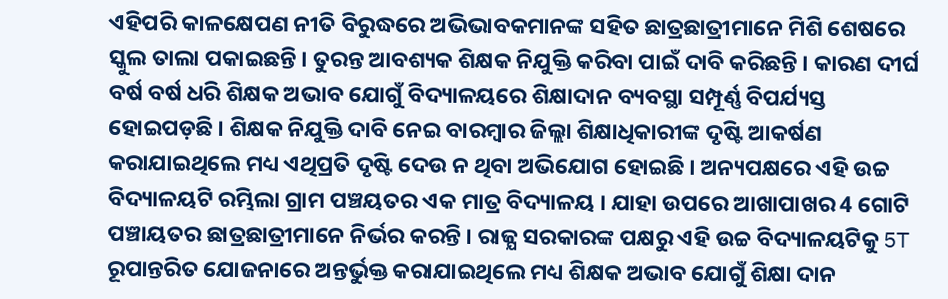ଏହିପରି କାଳକ୍ଷେପଣ ନୀତି ବିରୁଦ୍ଧରେ ଅଭିଭାବକମାନଙ୍କ ସହିତ ଛାତ୍ରଛାତ୍ରୀମାନେ ମିଶି ଶେଷରେ ସ୍କୁଲ ତାଲା ପକାଇଛନ୍ତି । ତୁରନ୍ତ ଆବଶ୍ୟକ ଶିକ୍ଷକ ନିଯୁକ୍ତି କରିବା ପାଇଁ ଦାବି କରିଛନ୍ତି । କାରଣ ଦୀର୍ଘ ବର୍ଷ ବର୍ଷ ଧରି ଶିକ୍ଷକ ଅଭାବ ଯୋଗୁଁ ବିଦ୍ୟାଳୟରେ ଶିକ୍ଷାଦାନ ବ୍ୟବସ୍ଥା ସମ୍ପୂର୍ଣ୍ଣ ବିପର୍ଯ୍ୟସ୍ତ ହୋଇପଡ଼ଛି । ଶିକ୍ଷକ ନିଯୁକ୍ତି ଦାବି ନେଇ ବାରମ୍ୱାର ଜିଲ୍ଲା ଶିକ୍ଷାଧିକାରୀଙ୍କ ଦୃଷ୍ଟି ଆକର୍ଷଣ କରାଯାଇଥିଲେ ମଧ୍ୟ ଏଥିପ୍ରତି ଦୃଷ୍ଟି ଦେଉ ନ ଥିବା ଅଭିଯୋଗ ହୋଇଛି । ଅନ୍ୟପକ୍ଷରେ ଏହି ଉଚ୍ଚ ବିଦ୍ୟାଳୟଟି ରମ୍ଭିଲା ଗ୍ରାମ ପଞ୍ଚୟତର ଏକ ମାତ୍ର ବିଦ୍ୟାଳୟ । ଯାହା ଉପରେ ଆଖାପାଖର 4 ଗୋଟି ପଞ୍ଚାୟତର ଛାତ୍ରଛାତ୍ରୀମାନେ ନିର୍ଭର କରନ୍ତି । ରାଜ୍ଯ ସରକାରଙ୍କ ପକ୍ଷରୁ ଏହି ଉଚ୍ଚ ବିଦ୍ୟାଳୟଟିକୁ 5T ରୂପାନ୍ତରିତ ଯୋଜନାରେ ଅନ୍ତର୍ଭୁକ୍ତ କରାଯାଇଥିଲେ ମଧ୍ୟ ଶିକ୍ଷକ ଅଭାବ ଯୋଗୁଁ ଶିକ୍ଷା ଦାନ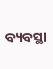ବ୍ୟବସ୍ଥା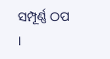ସମ୍ପୂର୍ଣ୍ଣ ଠପ ।